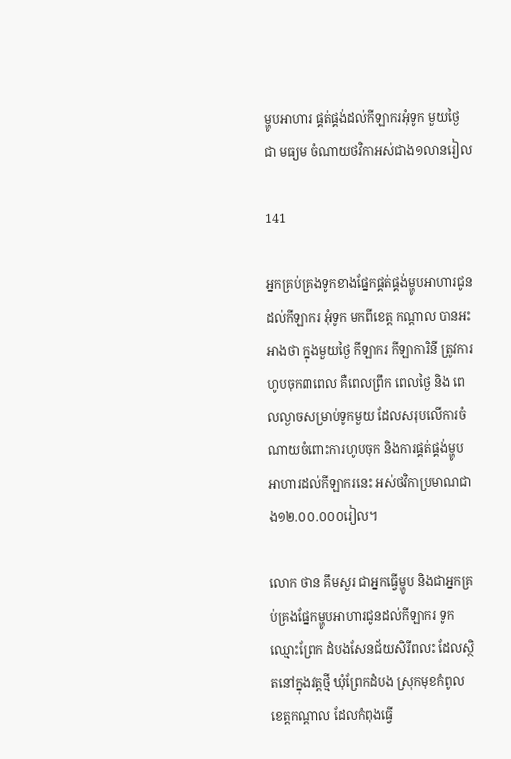ម្ហូបអាហារ ផ្គត់ផ្គង់ដល់កីឡាករអុំទូក មួយថ្ងៃជា មធ្យម ចំណាយថវិកាអស់ជាង១លានរៀល

141

អ្នកគ្រប់គ្រងទូកខាងផ្នែកផ្គត់ផ្គង់ម្ហូបអាហារជូនដល់កីឡាករ អុំទូក មកពីខេត្ដ កណ្ដាល បានអះអាងថា ក្នុងមួយថ្ងៃ កីឡាករ កីឡាការិនី ត្រូវការហូបចុក៣ពេល គឺពេលព្រឹក ពេលថ្ងៃ និង ពេលល្ងាចសម្រាប់ទូកមួយ ដែលសរុបលើការចំណាយចំពោះការហូបចុក និងការផ្គត់ផ្គង់ម្ហូប អាហារដល់កីឡាករនេះ អស់ថវិកាប្រមាណជាង១២.០០.០០០រៀល។

លោក ថាន គឹមសួរ ជាអ្នកធ្វើម្ហូប និងជាអ្នកគ្រប់គ្រងផ្នែកម្ហូបអាហារជូនដល់កីឡាករ ទូកឈ្មោះព្រែក ដំបងសែនជ័យសិរីពលះ ដែលស្ថិតនៅក្នុងវត្ដថ្មី ឃុំព្រែកដំបង ស្រុកមុខកំពូល ខេត្ដកណ្ដាល ដែលកំពុងធ្វើ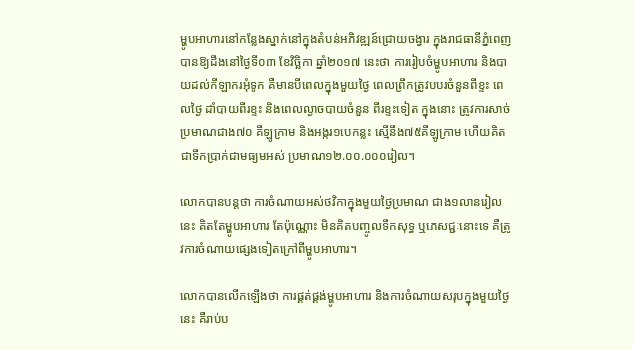ម្ហូបអាហារនៅកន្លែងស្នាក់នៅក្នុងតំបន់អភិវឌ្ឍន៍ជ្រោយចង្វារ ក្នុងរាជធានីភ្នំពេញ បានឱ្យដឹងនៅថ្ងៃទី០៣ ខែវិច្ឆិកា ឆ្នាំ២០១៧ នេះថា ការរៀបចំម្ហូបអាហារ និងបាយដល់កីឡាករអុំទូក គឺមានបីពេលក្នុងមួយថ្ងៃ ពេលព្រឹកត្រូវបបរចំនួនពីខ្ទះ ពេលថ្ងៃ ដាំបាយពីរខ្ទះ និងពេលល្ងាចបាយចំនួន ពីរខ្ទះទៀត ក្នុងនោះ ត្រូវការសាច់ប្រមាណជាង៧០ គីឡូក្រាម និងអង្ករ១បេកន្លះ ស្មើនឹង៧៥គីឡូក្រាម ហើយគិតជាទឹកប្រាក់ជាមធ្យមអស់ ប្រមាណ១២.០០.០០០រៀល។

លោកបានបន្ដថា ការចំណាយអស់ថវិកាក្នុងមួយថ្ងៃប្រមាណ ជាង១លានរៀលនេះ គិតតែម្ហូបអាហារ តែប៉ុណ្ណោះ មិនគិតបញ្ចូលទឹកសុទ្ធ ឬភេសជ្ជៈនោះទេ គឺត្រូវការចំណាយផ្សេងទៀតក្រៅពីម្ហូបអាហារ។

លោកបានលើកឡើងថា ការផ្គត់ផ្គង់ម្ហូបអាហារ និងការចំណាយសរុបក្នុងមួយថ្ងៃនេះ គឺរាប់ប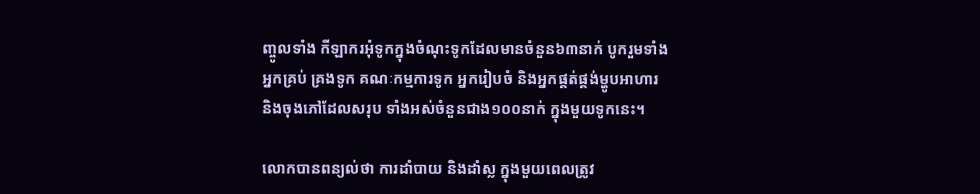ញ្ចូលទាំង កីឡាករអុំទូកក្នុងចំណុះទូកដែលមានចំនួន៦៣នាក់ បូករួមទាំងអ្នកគ្រប់ គ្រងទូក គណៈកម្មការទូក អ្នករៀបចំ និងអ្នកផ្គត់ផ្គង់ម្ហូបអាហារ និងចុងភៅដែលសរុប ទាំងអស់ចំនួនជាង១០០នាក់ ក្នុងមួយទូកនេះ។

លោកបានពន្យល់ថា ការដាំបាយ និងដាំស្ល ក្នុងមួយពេលត្រូវ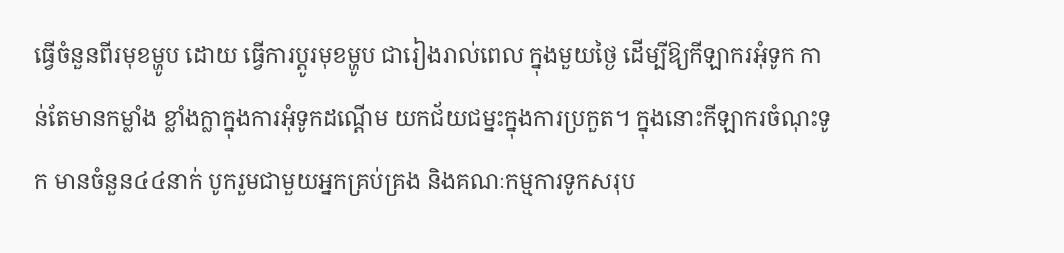ធ្វើចំនួនពីរមុខម្ហូប ដោយ ធ្វើការប្ដូរមុខម្ហូប ជារៀងរាល់ពេល ក្នុងមួយថ្ងៃ ដើម្បីឱ្យកីឡាករអុំទូក កាន់តែមានកម្លាំង ខ្លាំងក្លាក្នុងការអុំទូកដណ្ដើម យកជ័យជម្នះក្នុងការប្រកួត។ ក្នុងនោះកីឡាករចំណុះទូក មានចំនួន៤៤នាក់ បូករួមជាមួយអ្នកគ្រប់គ្រង និងគណៈកម្មការទូកសរុប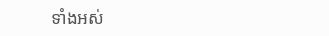ទាំងអស់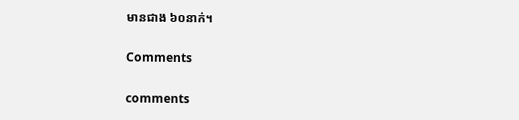មានជាង ៦០នាក់។

Comments

comments